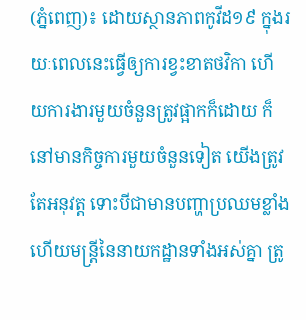(ភ្នំពេញ)៖ ដោយស្ថានភាពកូវីដ១៩ ក្នុងរយៈពេលនេះធ្វើឲ្យការខ្វះខាតថវិកា ហើយការងារមួយចំនួនត្រូវផ្អាកក៏ដោយ ក៏នៅមានកិច្ចការមួយចំនួនទៀត យើងត្រូវតែអនុវត្ត ទោះបីជាមានបញ្ហាប្រឈមខ្លាំង ហើយមន្ត្រីនៃនាយកដ្ឋានទាំងអស់គ្នា ត្រូ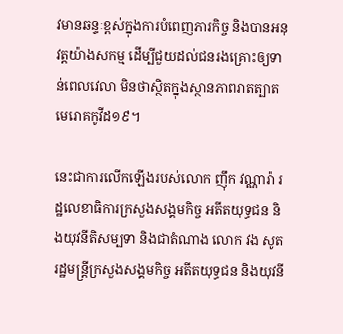វមានឆន្ទៈខ្ពស់ក្នុងការបំពេញភារកិច្ច និងបានអនុវត្តយ៉ាងសកម្ម ដើម្បីជួយដល់ជនរងគ្រោះឲ្យទាន់ពេលវេលា មិនថាស្ថិតក្នុងស្ថានភាពរាតត្បាតមេរោគកូវីដ១៩។

នេះជាការលើកឡើងរបស់លោក ញ៉ឹក វណ្ណារ៉ា រដ្ឋលេខាធិការក្រសួងសង្គមកិច្ច អតីតយុទ្ធជន និងយុវនីតិសម្បទា និងជាតំណាង លោក វង សូត រដ្ឋមន្រ្តីក្រសួងសង្គមកិច្ច អតីតយុទ្ធជន និងយុវនី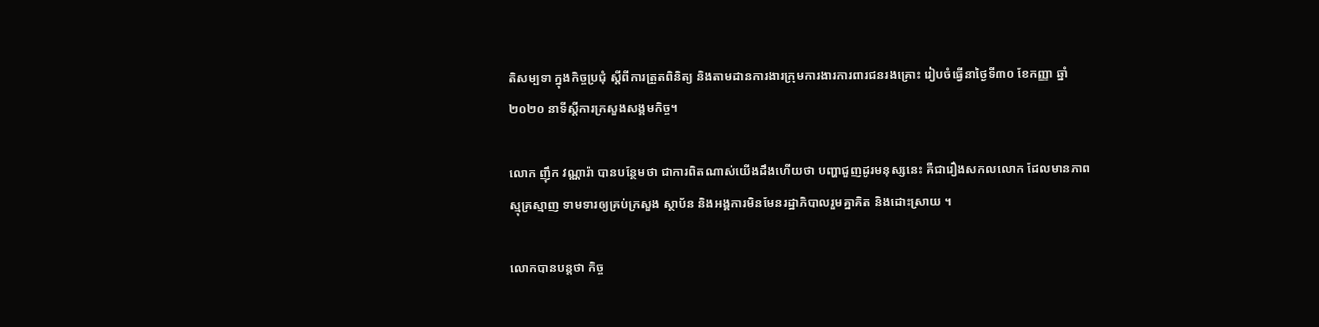តិសម្បទា ក្នុងកិច្ចប្រជុំ ស្តីពីការត្រួតពិនិត្យ និងតាមដានការងារក្រុមការងារការពារជនរងគ្រោះ រៀបចំធ្វើនាថ្ងៃទី៣០ ខែកញ្ញា ឆ្នាំ២០២០ នាទីស្តីការក្រសួងសង្គមកិច្ច។

លោក ញ៉ឹក វណ្ណារ៉ា បានបន្ថែមថា ជាការពិតណាស់យើងដឹងហើយថា បញ្ហាជួញដូរមនុស្សនេះ គឺជារឿងសកលលោក ដែលមានភាពស្មុគ្រស្មាញ ទាមទារឲ្យគ្រប់ក្រសួង ស្ថាប័ន និងអង្គការមិនមែនរដ្ឋាភិបាលរួមគ្នាគិត និងដោះស្រាយ ។

លោកបានបន្តថា កិច្ច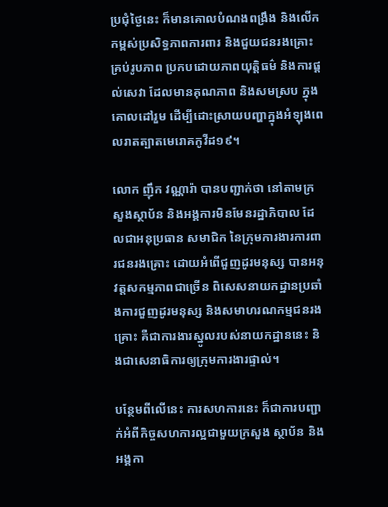ប្រជុំថ្ងៃនេះ ក៏មានគោលបំណងពង្រឹង និងលើកកម្ពស់ប្រសិទ្ធភាពការពារ និងជួយជនរងគ្រោះ គ្រប់រូបភាព ប្រកបដោយភាពយុត្តិធម៌ និងការផ្តល់សេវា ដែលមានគុណភាព និងសមស្រប ក្នុងគោលដៅរួម ដើម្បីដោះស្រាយបញ្ហាក្នុងអំឡុងពេលរាតត្បាតមេរោគកូវីដ១៩។

លោក ញ៉ឹក វណ្ណារ៉ា បានបញ្ជាក់ថា នៅតាមក្រសួងស្ថាប័ន និងអង្គការមិនមែនរដ្ឋាភិបាល ដែលជាអនុប្រធាន សមាជិក នៃក្រុមការងារការពារជនរងគ្រោះ ដោយអំពើជួញដូរមនុស្ស បានអនុវត្តសកម្មភាពជាច្រើន ពិសេសនាយកដ្ឋានប្រឆាំងការជួញដូរមនុស្ស និងសមាហរណកម្មជនរងគ្រោះ គឺជាការងារស្នូលរបស់នាយកដ្ឋាននេះ និងជាសេនាធិការឲ្យក្រុមការងារផ្ទាល់។

បន្ថែមពីលើនេះ ការសហការនេះ ក៏ជាការបញ្ជាក់អំពីកិច្ចសហការល្អជាមួយក្រសួង ស្ថាប័ន និងអង្គកា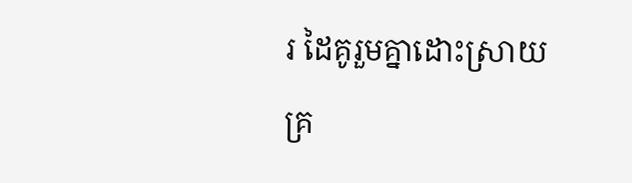រ ដៃគូរួមគ្នាដោះស្រាយគ្រ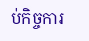ប់កិច្ចការ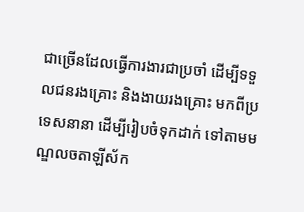ជាច្រើនដែលធ្វើការងារជាប្រចាំ ដើម្បីទទួលជនរងគ្រោះ និងងាយរងគ្រោះ មកពីប្រទេសនានា ដើម្បីរៀបចំទុកដាក់ ទៅតាមមណ្ឌលចតាឡីស័ក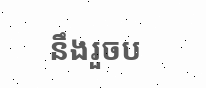នឹងរួចប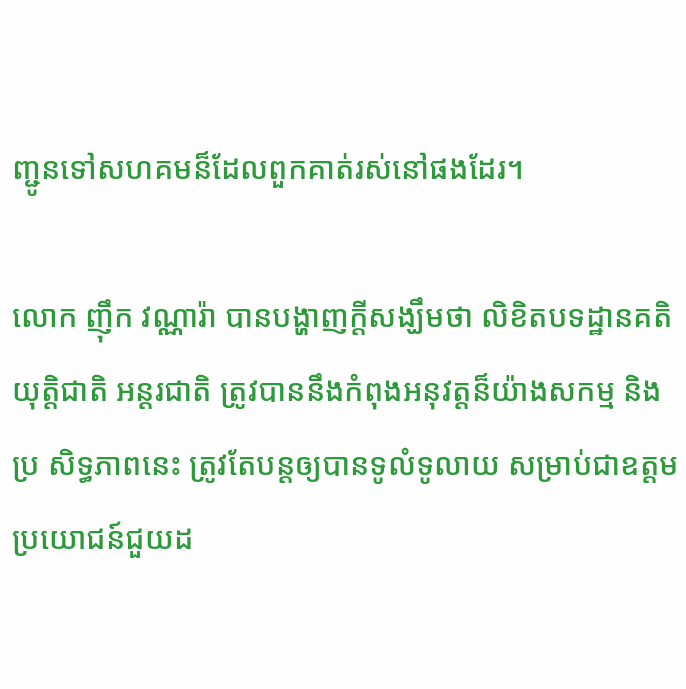ញ្ជូនទៅសហគមន៏ដែលពួកគាត់រស់នៅផងដែរ។

លោក ញ៉ឹក វណ្ណារ៉ា បានបង្ហាញក្តីសង្ឃឹមថា លិខិតបទដ្ឋានគតិយុត្តិជាតិ អន្តរជាតិ ត្រូវបាននឹងកំពុងអនុវត្តន៏យ៉ាងសកម្ម និងប្រ សិទ្ធភាពនេះ ត្រូវតែបន្តឲ្យបានទូលំទូលាយ សម្រាប់ជាឧត្តមប្រយោជន៍ជួយដ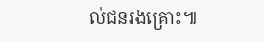ល់ជនរងគ្រោះ៕